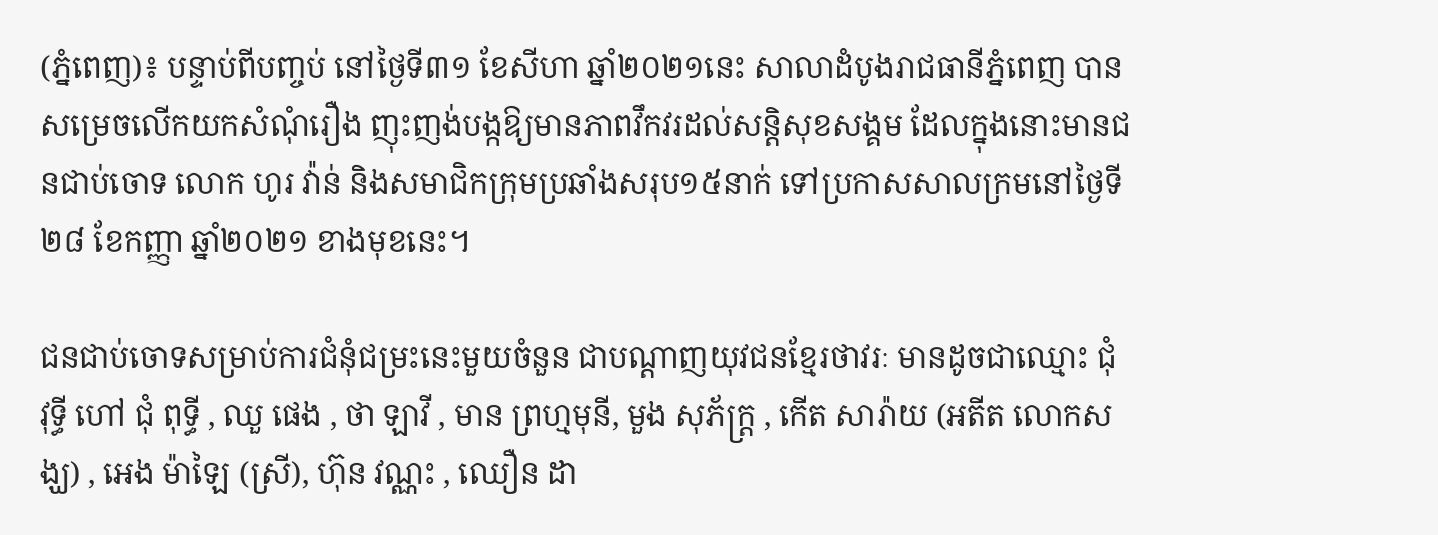(ភ្នំពេញ)៖ បន្ទាប់ពីបញ្ចប់ នៅថ្ងៃទី៣១ ខែសីហា ឆ្នាំ២០២១នេះ សាលាដំបូងរាជធានីភ្នំពេញ បានសម្រេចលើកយកសំណុំរឿង ញុះញង់បង្កឱ្យមានភាពវឹកវរដល់សន្ដិសុខសង្គម ដែលក្នុងនោះមានជនជាប់ចោទ លោក ហូរ វ៉ាន់ និងសមាជិកក្រុមប្រឆាំងសរុប១៥នាក់ ទៅប្រកាសសាលក្រមនៅថ្ងៃទី២៨ ខែកញ្ញា ឆ្នាំ២០២១ ខាងមុខនេះ។

ជនជាប់ចោទសម្រាប់ការជំនុំជម្រះនេះមួយចំនួន ជាបណ្តាញយុវជនខ្មែរថាវរៈ មានដូចជាឈ្មោះ ជុំ វុទ្ធី ហៅ ជុំ ពុទ្ធី , ឈួ ផេង , ថា ឡាវី , មាន ព្រហ្មមុនី, មួង សុភ័ក្រ្ត , កើត សារ៉ាយ (អតីត លោកសង្ឃ) , អេង ម៉ាឡៃ (ស្រី), ហ៊ុន វណ្ណះ , ឈឿន ដា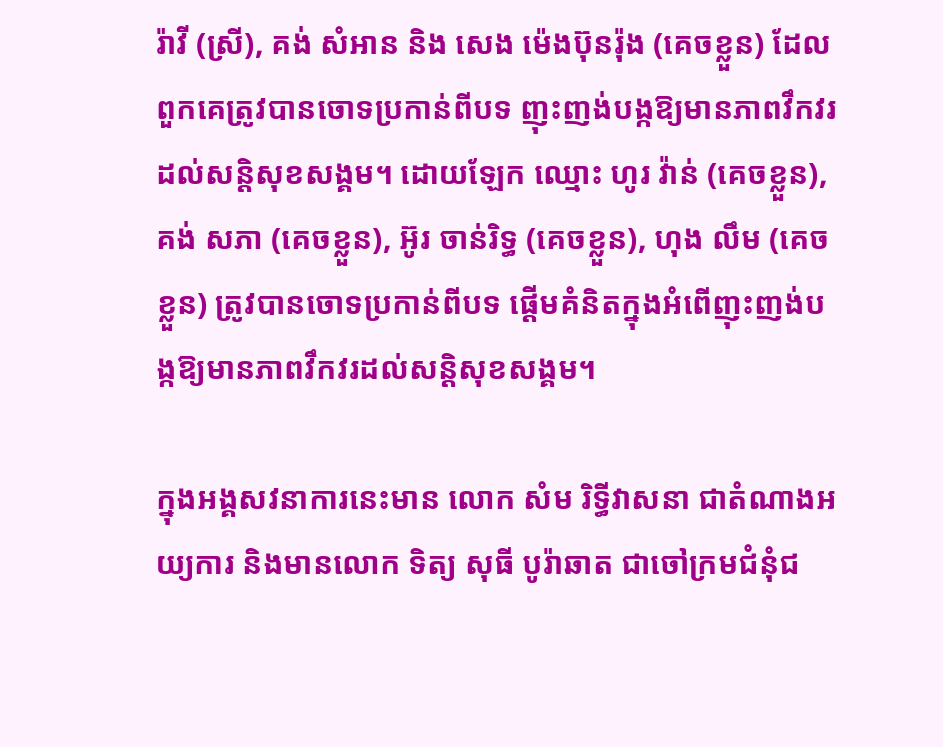រ៉ាវី (ស្រី), គង់ សំអាន និង សេង ម៉េងប៊ុនរ៉ុង (គេចខ្លួន) ដែលពួកគេត្រូវបានចោទប្រកាន់ពីបទ ញុះញង់បង្កឱ្យមានភាពវឹកវរដល់សន្ដិសុខសង្គម។ ដោយឡែក ឈ្មោះ ហូរ វ៉ាន់ (គេចខ្លួន), គង់ សភា (គេចខ្លួន), អ៊ូរ ចាន់រិទ្ធ (គេចខ្លួន), ហុង លឹម (គេចខ្លួន) ត្រូវបានចោទប្រកាន់ពីបទ ផ្ដើមគំនិតក្នុងអំពើញុះញង់បង្កឱ្យមានភាពវឹកវរដល់សន្ដិសុខសង្គម។

ក្នុងអង្គសវនាការនេះមាន លោក សំម រិទ្ធីវាសនា ជាតំណាងអយ្យការ និងមានលោក ទិត្យ សុធី បូរ៉ាឆាត ជាចៅក្រមជំនុំជ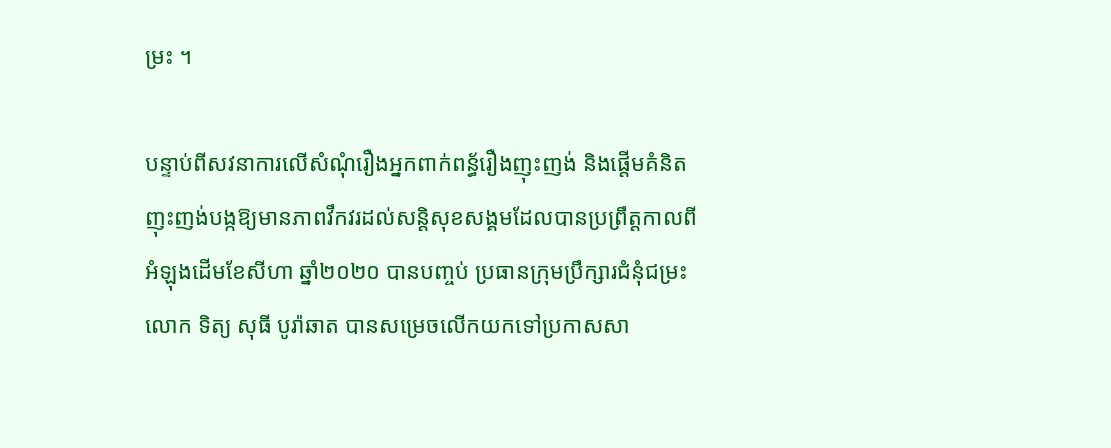ម្រះ ។

បន្ទាប់ពីសវនាការលើសំណុំរឿងអ្នកពាក់ពន្ធ័រឿងញុះញង់ និងផ្តើមគំនិតញុះញង់បង្កឱ្យមានភាពវឹកវរដល់សន្ដិសុខសង្គមដែលបានប្រព្រឹត្តកាលពីអំឡុងដើមខែសីហា ឆ្នាំ២០២០ បានបញ្ចប់ ប្រធានក្រុមប្រឹក្សារជំនុំជម្រះ លោក ទិត្យ សុធី បូរ៉ាឆាត បានសម្រេចលើកយកទៅប្រកាសសា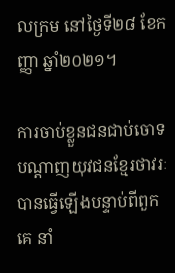លក្រម នៅថ្ងៃទី២៨ ខែកញ្ញា ឆ្នាំ២០២១។

ការចាប់ខ្លួនជនជាប់ចោទ បណ្តាញយុវជនខ្មែរថាវរៈ បានធ្វើឡើងបន្ទាប់ពីពួកគេ នាំ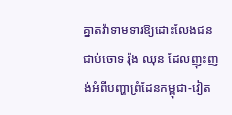គ្នាតវ៉ាទាមទារឱ្យដោះលែងជនជាប់ចោទ រ៉ុង ឈុន ដែលញុះញង់អំពីបញ្ហាព្រំដែនកម្ពុជា-វៀត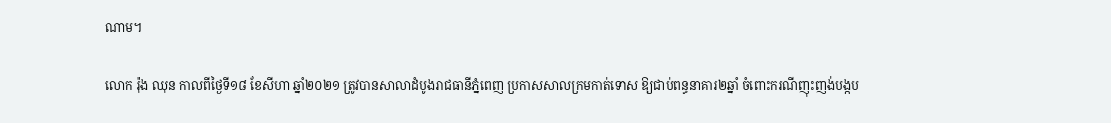ណាម។

លោក រ៉ុង ឈុន កាលពីថ្ងៃទី១៨ ខែសីហា ឆ្នាំ២០២១ ត្រូវបានសាលាដំបូងរាជធានីភ្នំពេញ ប្រកាសសាលក្រមកាត់ទោស ឱ្យជាប់ពន្ធនាគារ២ឆ្នាំ ចំពោះករណីញុះញង់បង្កប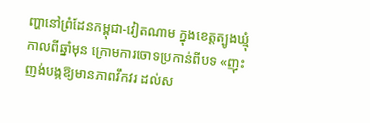ញ្ហានៅព្រំដែនកម្ពុជា-វៀតណាម ក្នុងខេត្តត្បូងឃ្មុំ កាលពីឆ្នាំមុន ក្រោមការចោទប្រកាន់ពីបទ «ញុះញង់បង្កឱ្យមានភាពវឹកវរ ដល់ស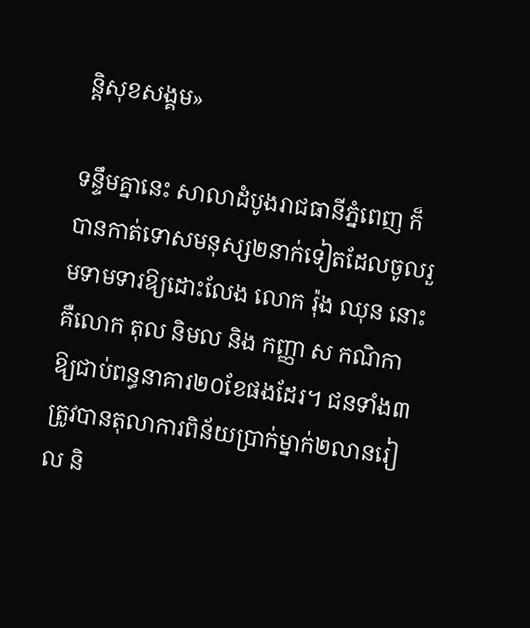ន្តិសុខសង្គម»

ទន្ទឹមគ្នានេះ សាលាដំបូងរាជធានីភ្នំពេញ ក៏បានកាត់ទោសមនុស្ស២នាក់ទៀតដែលចូលរួមទាមទារឱ្យដោះលែង លោក រ៉ុង ឈុន នោះគឺលោក តុល និមល និង កញ្ញា ស កណិកា ឱ្យជាប់ពន្ធនាគារ២០ខែផងដែរ។ ជនទាំង៣ ត្រូវបានតុលាការពិន័យប្រាក់ម្នាក់២លានរៀល និ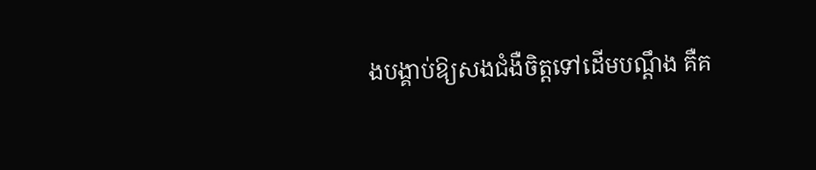ងបង្គាប់ឱ្យសងជំងឺចិត្តទៅដើមបណ្តឹង គឺគ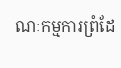ណៈកម្មការព្រំដែ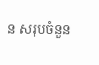ន សរុបចំនួន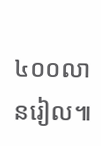៤០០លានរៀល៕